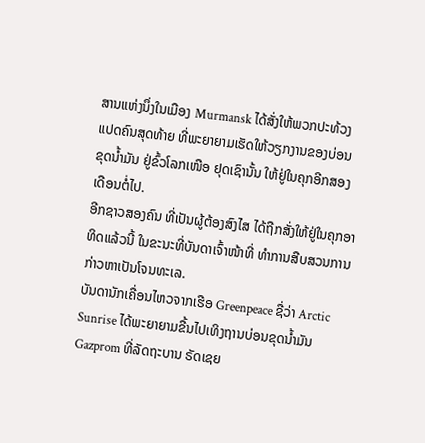ສານແຫ່ງນຶ່ງໃນເມືອງ Murmansk ໄດ້ສັ່ງໃຫ້ພວກປະທ້ວງ
ແປດຄົນສຸດທ້າຍ ທີ່ພະຍາຍາມເຮັດໃຫ້ວຽກງານຂອງບ່ອນ
ຂຸດນໍ້າມັນ ຢູ່ຂົ້ວໂລກເໜືອ ຢຸດເຊົານັ້ນ ໃຫ້ຢູ່ໃນຄຸກອີກສອງ
ເດືອນຕໍ່ໄປ.
ອີກຊາວສອງຄົນ ທີ່ເປັນຜູ້ຕ້ອງສົງໄສ ໄດ້ຖືກສັ່ງໃຫ້ຢູ່ໃນຄຸກອາ
ທິດແລ້ວນີ້ ໃນຂະນະທີ່ບັນດາເຈົ້າໜ້າທີ່ ທໍາການສືບສວນການ
ກ່າວຫາເປັນໂຈນທະເລ.
ບັນດານັກເຄື່ອນໄຫວຈາກເຮືອ Greenpeace ຊື່ວ່າ Arctic
Sunrise ໄດ້ພະຍາຍາມຂື້ນໄປເທິງຖານບ່ອນຂຸດນໍ້າມັນ
Gazprom ທີ່ລັດຖະບານ ຣັດເຊຍ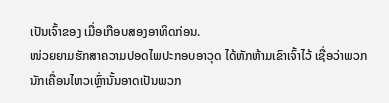ເປັນເຈົ້າຂອງ ເມື່ອເກືອບສອງອາທິດກ່ອນ.
ໜ່ວຍຍາມຮັກສາຄວາມປອດໄພປະກອບອາວຸດ ໄດ້ຫັກຫ້າມເຂົາເຈົ້າໄວ້ ເຊື່ອວ່າພວກ
ນັກເຄື່ອນໄຫວເຫຼົ່ານັ້ນອາດເປັນພວກ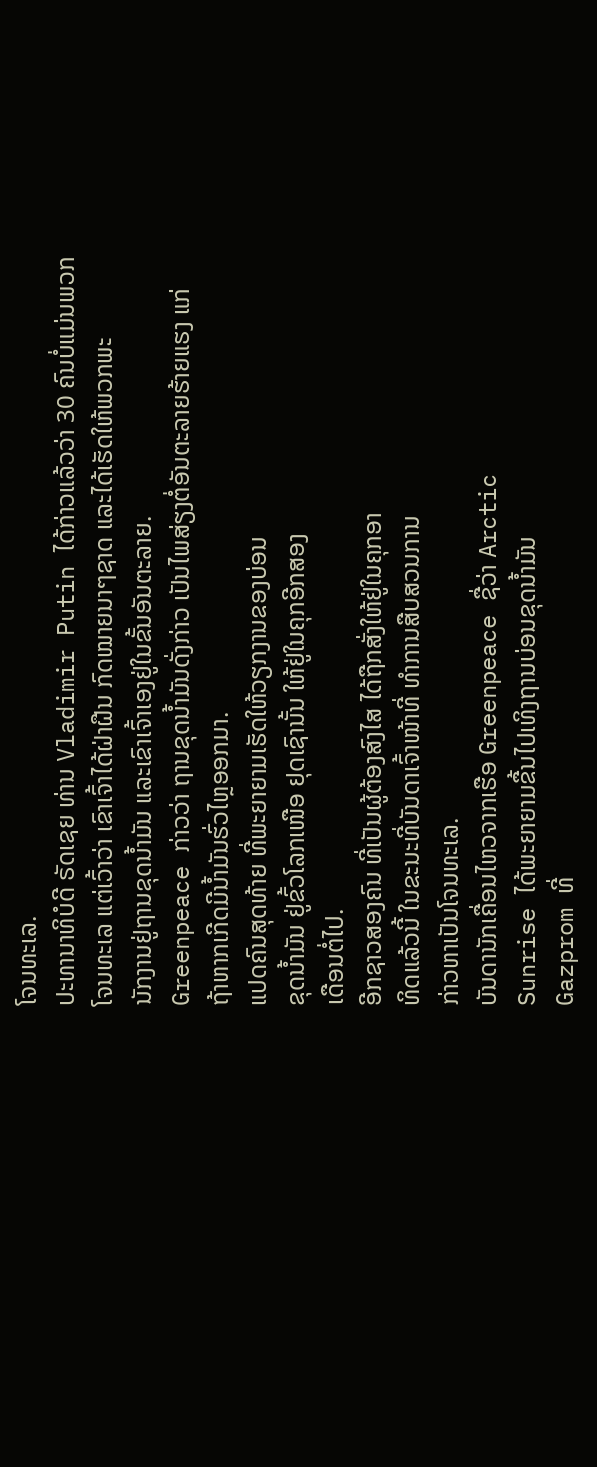ໂຈນທະເລ.
ປະທານາທິບໍດີ ຣັດເຊຍ ທ່ານ Vladimir Putin ໄດ້ກ່າວແລ້ວວ່າ 30 ຄົນບໍ່ແມ່ນພວກ
ໂຈນທະເລ ແຕ່ເວົ້າວ່າ ເຂົາເຈົ້າໄດ້ຝ່າຝືນ ກົດໝາຍນາໆຊາດ ແລະໄດ້ເຮັດໃຫ້ພວກພະ
ນັກງານຢູ່ຖານຂຸດນໍ້າມັນ ແລະເຂົາເຈົ້າເອງຢູ່ໃນຂັ້ນອັນຕະລາຍ.
Greenpeace ກ່າວວ່າ ຖານຂຸດນໍ້າມັນດັ່ງກ່າວ ເປັນໄພສ່ຽງຕໍ່ອັນຕະລາຍຮ້າຍແຮງ ແກ່
ຖ້າຫາກເກີດມີນໍ້າມັນຮົ່ວໄຫຼອອກມາ.
ແປດຄົນສຸດທ້າຍ ທີ່ພະຍາຍາມເຮັດໃຫ້ວຽກງານຂອງບ່ອນ
ຂຸດນໍ້າມັນ ຢູ່ຂົ້ວໂລກເໜືອ ຢຸດເຊົານັ້ນ ໃຫ້ຢູ່ໃນຄຸກອີກສອງ
ເດືອນຕໍ່ໄປ.
ອີກຊາວສອງຄົນ ທີ່ເປັນຜູ້ຕ້ອງສົງໄສ ໄດ້ຖືກສັ່ງໃຫ້ຢູ່ໃນຄຸກອາ
ທິດແລ້ວນີ້ ໃນຂະນະທີ່ບັນດາເຈົ້າໜ້າທີ່ ທໍາການສືບສວນການ
ກ່າວຫາເປັນໂຈນທະເລ.
ບັນດານັກເຄື່ອນໄຫວຈາກເຮືອ Greenpeace ຊື່ວ່າ Arctic
Sunrise ໄດ້ພະຍາຍາມຂື້ນໄປເທິງຖານບ່ອນຂຸດນໍ້າມັນ
Gazprom ທີ່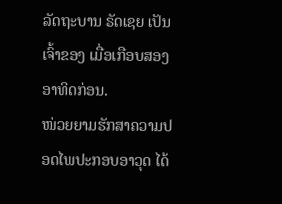ລັດຖະບານ ຣັດເຊຍ ເປັນເຈົ້າຂອງ ເມື່ອເກືອບສອງອາທິດກ່ອນ.
ໜ່ວຍຍາມຮັກສາຄວາມປອດໄພປະກອບອາວຸດ ໄດ້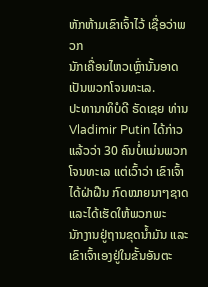ຫັກຫ້າມເຂົາເຈົ້າໄວ້ ເຊື່ອວ່າພວກ
ນັກເຄື່ອນໄຫວເຫຼົ່ານັ້ນອາດເປັນພວກໂຈນທະເລ.
ປະທານາທິບໍດີ ຣັດເຊຍ ທ່ານ Vladimir Putin ໄດ້ກ່າວແລ້ວວ່າ 30 ຄົນບໍ່ແມ່ນພວກ
ໂຈນທະເລ ແຕ່ເວົ້າວ່າ ເຂົາເຈົ້າໄດ້ຝ່າຝືນ ກົດໝາຍນາໆຊາດ ແລະໄດ້ເຮັດໃຫ້ພວກພະ
ນັກງານຢູ່ຖານຂຸດນໍ້າມັນ ແລະເຂົາເຈົ້າເອງຢູ່ໃນຂັ້ນອັນຕະ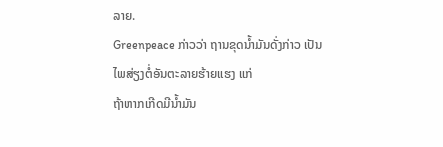ລາຍ.
Greenpeace ກ່າວວ່າ ຖານຂຸດນໍ້າມັນດັ່ງກ່າວ ເປັນໄພສ່ຽງຕໍ່ອັນຕະລາຍຮ້າຍແຮງ ແກ່
ຖ້າຫາກເກີດມີນໍ້າມັນ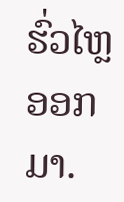ຮົ່ວໄຫຼອອກມາ.